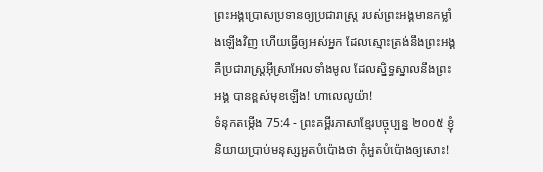ព្រះអង្គប្រោសប្រទានឲ្យប្រជារាស្ត្រ របស់ព្រះអង្គមានកម្លាំងឡើងវិញ ហើយធ្វើឲ្យអស់អ្នក ដែលស្មោះត្រង់នឹងព្រះអង្គ គឺប្រជារាស្ត្រអ៊ីស្រាអែលទាំងមូល ដែលស្និទ្ធស្នាលនឹងព្រះអង្គ បានខ្ពស់មុខឡើង! ហាលេលូយ៉ា!
ទំនុកតម្កើង 75:4 - ព្រះគម្ពីរភាសាខ្មែរបច្ចុប្បន្ន ២០០៥ ខ្ញុំនិយាយប្រាប់មនុស្សអួតបំប៉ោងថា កុំអួតបំប៉ោងឲ្យសោះ!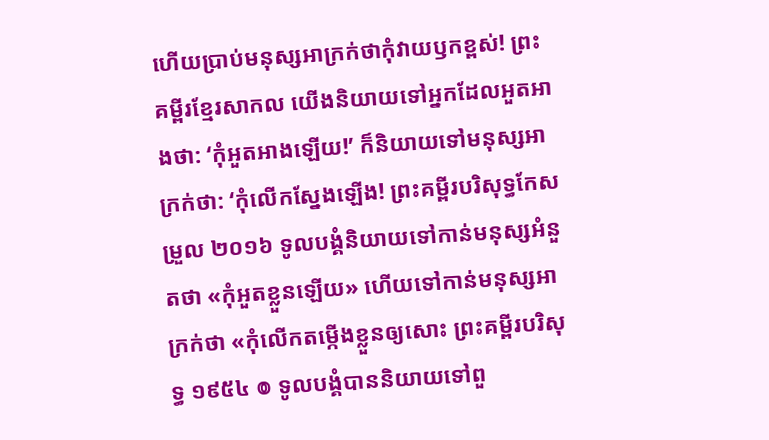ហើយប្រាប់មនុស្សអាក្រក់ថាកុំវាយឫកខ្ពស់! ព្រះគម្ពីរខ្មែរសាកល យើងនិយាយទៅអ្នកដែលអួតអាងថា: ‘កុំអួតអាងឡើយ!’ ក៏និយាយទៅមនុស្សអាក្រក់ថា: ‘កុំលើកស្នែងឡើង! ព្រះគម្ពីរបរិសុទ្ធកែសម្រួល ២០១៦ ទូលបង្គំនិយាយទៅកាន់មនុស្សអំនួតថា «កុំអួតខ្លួនឡើយ» ហើយទៅកាន់មនុស្សអាក្រក់ថា «កុំលើកតម្កើងខ្លួនឲ្យសោះ ព្រះគម្ពីរបរិសុទ្ធ ១៩៥៤ ៙ ទូលបង្គំបាននិយាយទៅពួ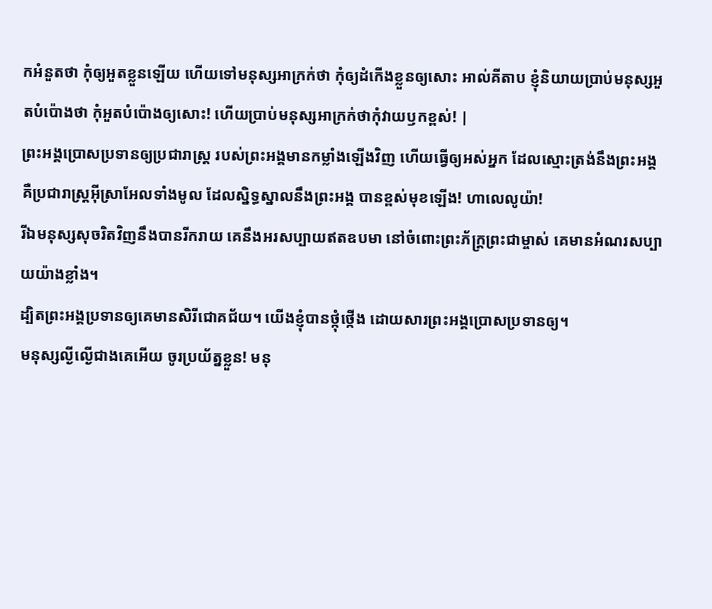កអំនួតថា កុំឲ្យអួតខ្លួនឡើយ ហើយទៅមនុស្សអាក្រក់ថា កុំឲ្យដំកើងខ្លួនឲ្យសោះ អាល់គីតាប ខ្ញុំនិយាយប្រាប់មនុស្សអួតបំប៉ោងថា កុំអួតបំប៉ោងឲ្យសោះ! ហើយប្រាប់មនុស្សអាក្រក់ថាកុំវាយឫកខ្ពស់! |
ព្រះអង្គប្រោសប្រទានឲ្យប្រជារាស្ត្រ របស់ព្រះអង្គមានកម្លាំងឡើងវិញ ហើយធ្វើឲ្យអស់អ្នក ដែលស្មោះត្រង់នឹងព្រះអង្គ គឺប្រជារាស្ត្រអ៊ីស្រាអែលទាំងមូល ដែលស្និទ្ធស្នាលនឹងព្រះអង្គ បានខ្ពស់មុខឡើង! ហាលេលូយ៉ា!
រីឯមនុស្សសុចរិតវិញនឹងបានរីករាយ គេនឹងអរសប្បាយឥតឧបមា នៅចំពោះព្រះភ័ក្ត្រព្រះជាម្ចាស់ គេមានអំណរសប្បាយយ៉ាងខ្លាំង។
ដ្បិតព្រះអង្គប្រទានឲ្យគេមានសិរីជោគជ័យ។ យើងខ្ញុំបានថ្កុំថ្កើង ដោយសារព្រះអង្គប្រោសប្រទានឲ្យ។
មនុស្សល្ងីល្ងើជាងគេអើយ ចូរប្រយ័ត្នខ្លួន! មនុ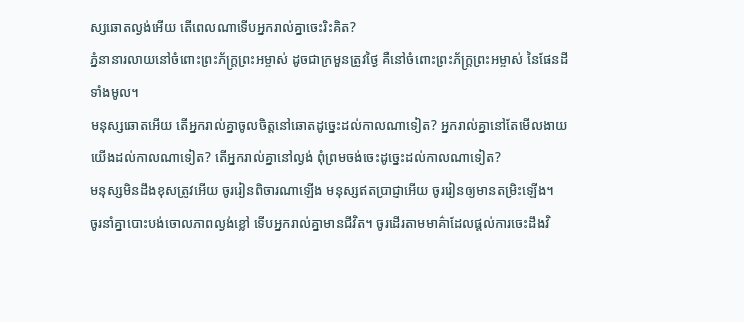ស្សឆោតល្ងង់អើយ តើពេលណាទើបអ្នករាល់គ្នាចេះរិះគិត?
ភ្នំនានារលាយនៅចំពោះព្រះភ័ក្ត្រព្រះអម្ចាស់ ដូចជាក្រមួនត្រូវថ្ងៃ គឺនៅចំពោះព្រះភ័ក្ត្រព្រះអម្ចាស់ នៃផែនដីទាំងមូល។
មនុស្សឆោតអើយ តើអ្នករាល់គ្នាចូលចិត្តនៅឆោតដូច្នេះដល់កាលណាទៀត? អ្នករាល់គ្នានៅតែមើលងាយយើងដល់កាលណាទៀត? តើអ្នករាល់គ្នានៅល្ងង់ ពុំព្រមចង់ចេះដូច្នេះដល់កាលណាទៀត?
មនុស្សមិនដឹងខុសត្រូវអើយ ចូររៀនពិចារណាឡើង មនុស្សឥតប្រាជ្ញាអើយ ចូររៀនឲ្យមានតម្រិះឡើង។
ចូរនាំគ្នាបោះបង់ចោលភាពល្ងង់ខ្លៅ ទើបអ្នករាល់គ្នាមានជីវិត។ ចូរដើរតាមមាគ៌ាដែលផ្ដល់ការចេះដឹងវិ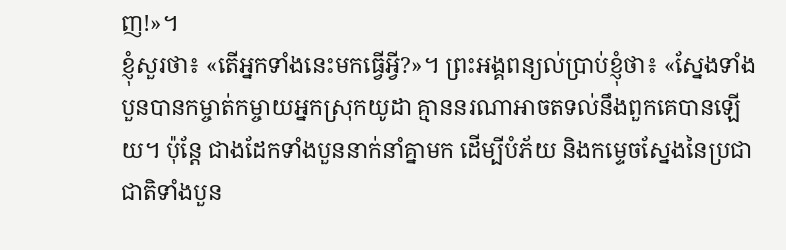ញ!»។
ខ្ញុំសួរថា៖ «តើអ្នកទាំងនេះមកធ្វើអ្វី?»។ ព្រះអង្គពន្យល់ប្រាប់ខ្ញុំថា៖ «ស្នែងទាំងបួនបានកម្ចាត់កម្ចាយអ្នកស្រុកយូដា គ្មាននរណាអាចតទល់នឹងពួកគេបានឡើយ។ ប៉ុន្តែ ជាងដែកទាំងបួននាក់នាំគ្នាមក ដើម្បីបំភ័យ និងកម្ទេចស្នែងនៃប្រជាជាតិទាំងបួន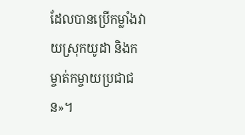ដែលបានប្រើកម្លាំងវាយស្រុកយូដា និងកម្ចាត់កម្ចាយប្រជាជន»។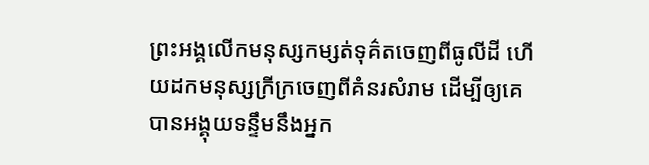ព្រះអង្គលើកមនុស្សកម្សត់ទុគ៌តចេញពីធូលីដី ហើយដកមនុស្សក្រីក្រចេញពីគំនរសំរាម ដើម្បីឲ្យគេបានអង្គុយទន្ទឹមនឹងអ្នក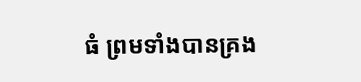ធំ ព្រមទាំងបានគ្រង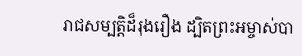រាជសម្បត្តិដ៏រុងរឿង ដ្បិតព្រះអម្ចាស់បា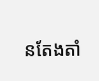នតែងតាំ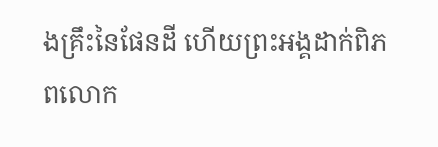ងគ្រឹះនៃផែនដី ហើយព្រះអង្គដាក់ពិភពលោក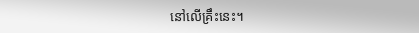នៅលើគ្រឹះនេះ។